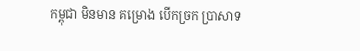កម្ពុជា មិនមាន គម្រោង បើកច្រក ប្រាសាទ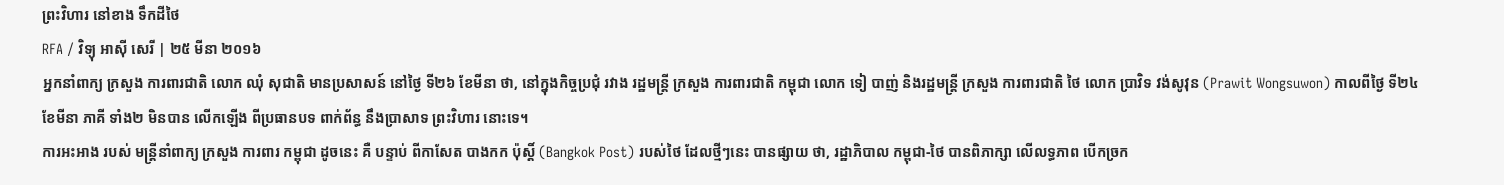ព្រះវិហារ នៅខាង ទឹកដីថៃ
RFA / វិទ្យុ អាស៊ី សេរី | ២៥ មីនា ២០១៦
អ្នកនាំពាក្យ ក្រសួង ការពារជាតិ លោក ឈុំ សុជាតិ មានប្រសាសន៍ នៅថ្ងៃ ទី២៦ ខែមីនា ថា, នៅក្នុងកិច្ចប្រជុំ រវាង រដ្ឋមន្ត្រី ក្រសួង ការពារជាតិ កម្ពុជា លោក ទៀ បាញ់ និងរដ្ឋមន្ត្រី ក្រសួង ការពារជាតិ ថៃ លោក ប្រាវិទ វង់សូវុន (Prawit Wongsuwon) កាលពីថ្ងៃ ទី២៤ ខែមីនា ភាគី ទាំង២ មិនបាន លើកឡើង ពីប្រធានបទ ពាក់ព័ន្ធ នឹងប្រាសាទ ព្រះវិហារ នោះទេ។
ការអះអាង របស់ មន្ត្រីនាំពាក្យ ក្រសួង ការពារ កម្ពុជា ដូចនេះ គឺ បន្ទាប់ ពីកាសែត បាងកក ប៉ុស្តិ៍ (Bangkok Post) របស់ថៃ ដែលថ្មីៗនេះ បានផ្សាយ ថា, រដ្ឋាភិបាល កម្ពុជា-ថៃ បានពិភាក្សា លើលទ្ធភាព បើកច្រក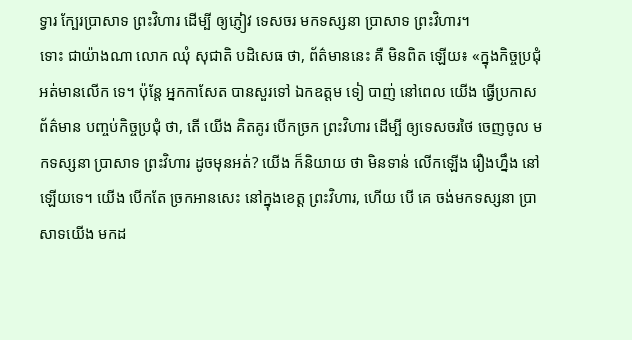ទ្វារ ក្បែរប្រាសាទ ព្រះវិហារ ដើម្បី ឲ្យភ្ញៀវ ទេសចរ មកទស្សនា ប្រាសាទ ព្រះវិហារ។
ទោះ ជាយ៉ាងណា លោក ឈុំ សុជាតិ បដិសេធ ថា, ព័ត៌មាននេះ គឺ មិនពិត ឡើយ៖ «ក្នុងកិច្ចប្រជុំ អត់មានលើក ទេ។ ប៉ុន្តែ អ្នកកាសែត បានសួរទៅ ឯកឧត្ដម ទៀ បាញ់ នៅពេល យើង ធ្វើប្រកាស ព័ត៌មាន បញ្ចប់កិច្ចប្រជុំ ថា, តើ យើង គិតគូរ បើកច្រក ព្រះវិហារ ដើម្បី ឲ្យទេសចរថៃ ចេញចូល មកទស្សនា ប្រាសាទ ព្រះវិហារ ដូចមុនអត់? យើង ក៏និយាយ ថា មិនទាន់ លើកឡើង រឿងហ្នឹង នៅឡើយទេ។ យើង បើកតែ ច្រកអានសេះ នៅក្នុងខេត្ត ព្រះវិហារ, ហើយ បើ គេ ចង់មកទស្សនា ប្រាសាទយើង មកដ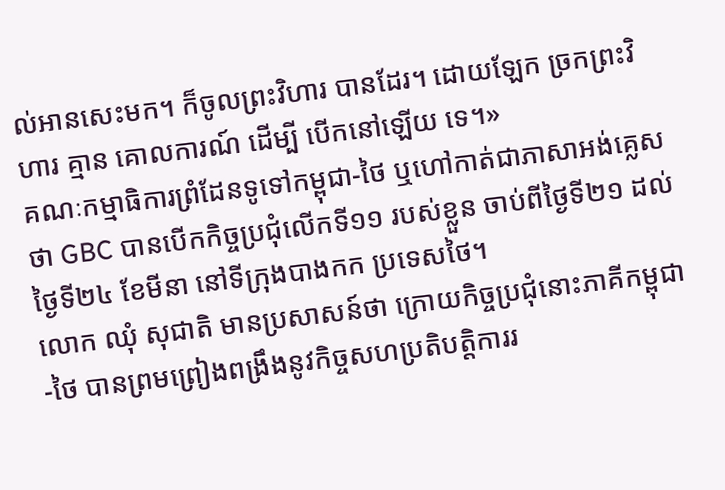ល់អានសេះមក។ ក៏ចូលព្រះវិហារ បានដែរ។ ដោយឡែក ច្រកព្រះវិហារ គ្មាន គោលការណ៍ ដើម្បី បើកនៅឡើយ ទេ។»
គណៈកម្មាធិការព្រំដែនទូទៅកម្ពុជា-ថៃ ឬហៅកាត់ជាភាសាអង់គ្លេសថា GBC បានបើកកិច្ចប្រជុំលើកទី១១ របស់ខ្លួន ចាប់ពីថ្ងៃទី២១ ដល់ថ្ងៃទី២៤ ខែមីនា នៅទីក្រុងបាងកក ប្រទេសថៃ។
លោក ឈុំ សុជាតិ មានប្រសាសន៍ថា ក្រោយកិច្ចប្រជុំនោះភាគីកម្ពុជា-ថៃ បានព្រមព្រៀងពង្រឹងនូវកិច្ចសហប្រតិបត្តិការរ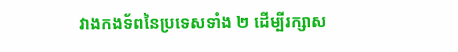វាងកងទ័ពនៃប្រទេសទាំង ២ ដើម្បីរក្សាស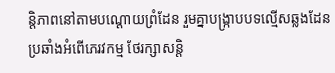ន្តិភាពនៅតាមបណ្ដោយព្រំដែន រួមគ្នាបង្ក្រាបបទល្មើសឆ្លងដែន ប្រឆាំងអំពើភេរវកម្ម ថែរក្សាសន្តិ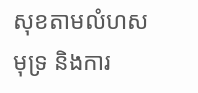សុខតាមលំហសមុទ្រ និងការ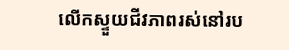លើកស្ទួយជីវភាពរស់នៅរប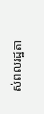ស់ពលរដ្ឋតា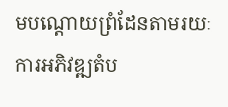មបណ្ដោយព្រំដែនតាមរយៈ ការអភិវឌ្ឍតំប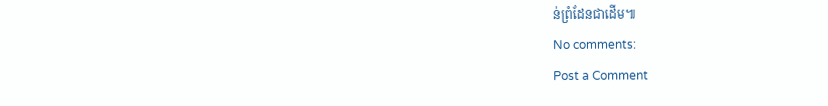ន់ព្រំដែនជាដើម៕
No comments:
Post a Comment